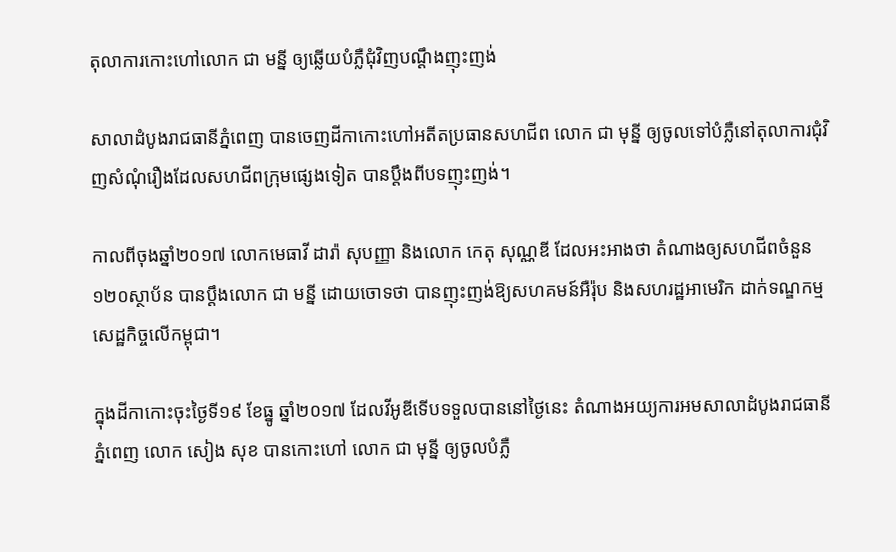តុលាការកោះហៅលោក ជា មន្នី ឲ្យឆ្លើយបំភ្លឺជុំវិញបណ្តឹងញុះញង់

សាលាដំបូងរាជធានីភ្នំពេញ បានចេញដីកាកោះហៅអតីតប្រធានសហជីព លោក ជា មុន្នី ឲ្យចូលទៅបំភ្លឺនៅតុលាការជុំវិញសំណុំរឿងដែលសហជីពក្រុមផ្សេងទៀត បានប្តឹងពីបទញុះញង់។

កាលពីចុងឆ្នាំ២០១៧ លោកមេធាវី ដារ៉ា សុបញ្ញា និងលោក កេតុ សុណ្ណឌី ដែលអះអាងថា តំណាងឲ្យសហជីពចំនួន ១២០ស្ថាប័ន បានប្តឹងលោក ជា មន្នី ដោយចោទថា បានញុះញង់ឱ្យសហគមន៍អឺរ៉ុប និងសហរដ្ឋអាមេរិក ដាក់ទណ្ឌកម្មសេដ្ឋកិច្ចលើកម្ពុជា។

ក្នុងដីកាកោះចុះថ្ងៃទី១៩ ខែធ្នូ ឆ្នាំ២០១៧ ដែលវីអូឌីទើបទទួលបាននៅថ្ងៃនេះ តំណាងអយ្យការអមសាលាដំបូងរាជធានីភ្នំពេញ លោក សៀង សុខ បានកោះហៅ លោក ជា មុន្នី ឲ្យចូលបំភ្លឺ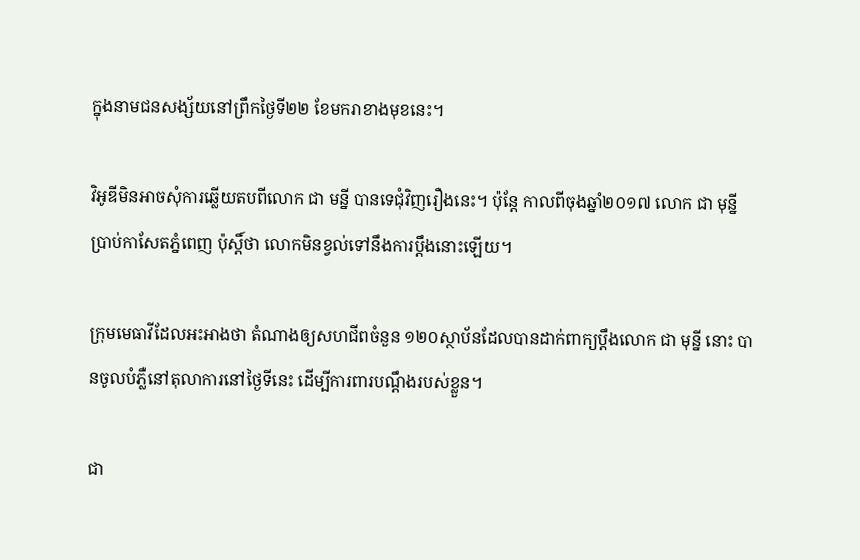ក្នុងនាមជនសង្ស័យនៅព្រឹកថ្ងៃទី២២ ខែមករាខាងមុខនេះ។

វិអូឌីមិនអាចសុំការឆ្លើយតបពីលោក ជា មន្នី បានទេជុំវិញរឿងនេះ។ ប៉ុន្តែ កាលពីចុងឆ្នាំ២០១៧ លោក ជា មុន្នី ប្រាប់កាសែតភ្នំពេញ ប៉ុស្តិ៍ថា លោកមិនខ្វល់ទៅនឹងការប្តឹងនោះឡើយ។

ក្រុមមេធាវីដែលអះអាងថា តំណាងឲ្យសហជីពចំនួន ១២០ស្ថាប័នដែលបានដាក់ពាក្យប្តឹងលោក ជា មុន្នី នោះ បានចូលបំភ្លឺនៅតុលាការនៅថ្ងៃទីនេះ ដើម្បីការពារបណ្តឹងរបស់ខ្លួន។

ជា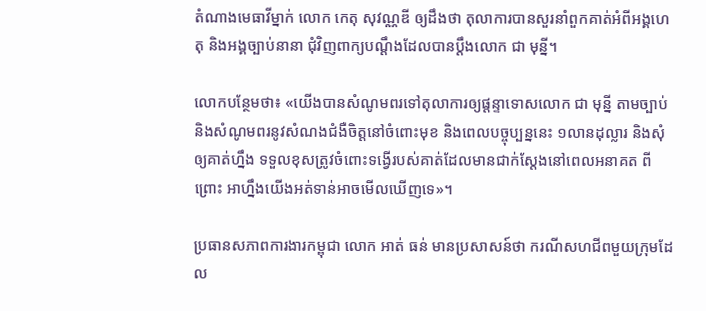តំណាងមេធាវីម្នាក់ លោក កេតុ សុវណ្ណឌី ឲ្យដឹងថា តុលាការបានសួរនាំពួកគាត់អំពីអង្គហេតុ និងអង្គច្បាប់នានា ជុំវិញពាក្យបណ្តឹងដែលបានប្តឹងលោក ជា មុន្នី។

លោកបន្ថែមថា៖ «យើងបានសំណូមពរទៅតុលាការឲ្យផ្តន្ទាទោសលោក ជា មុន្នី តាមច្បាប់ និងសំណូមពរនូវសំណងជំងឺចិត្តនៅចំពោះមុខ និងពេលបច្ចុប្បន្ននេះ ១លានដុល្លារ និងសុំឲ្យគាត់ហ្នឹង ទទួលខុសត្រូវចំពោះទង្វើរបស់គាត់ដែលមានជាក់ស្តែងនៅពេលអនាគត ពីព្រោះ អាហ្នឹងយើងអត់ទាន់អាចមើលឃើញទេ»។

ប្រធានសភាពការងារកម្ពុជា លោក អាត់ ធន់ មានប្រសាសន៍ថា ករណីសហជីពមួយក្រុមដែល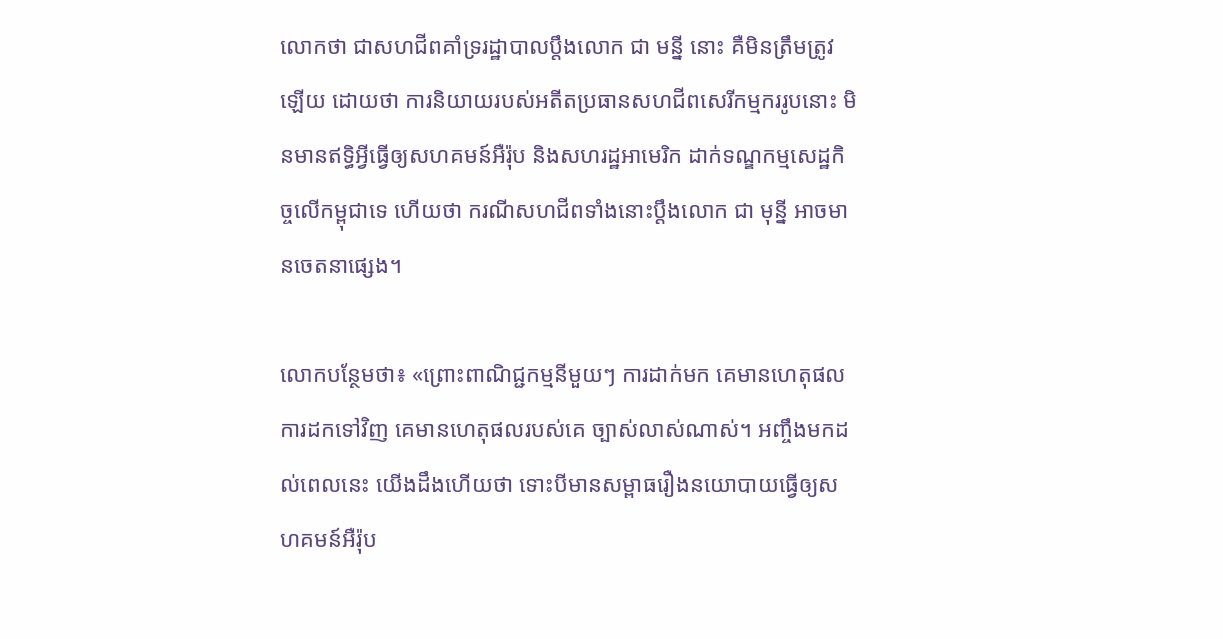លោកថា ជាសហជីពគាំទ្ររដ្ឋាបាលប្តឹងលោក ជា មន្នី នោះ គឺមិនត្រឹមត្រូវឡើយ ដោយថា ការនិយាយរបស់អតីតប្រធានសហជីពសេរីកម្មកររូបនោះ មិនមានឥទ្ធិអ្វីធ្វើឲ្យសហគមន៍អឺរ៉ុប និងសហរដ្ឋអាមេរិក ដាក់ទណ្ឌកម្មសេដ្ឋកិច្ចលើកម្ពុជាទេ ហើយថា ករណីសហជីពទាំងនោះប្តឹងលោក ជា មុន្នី អាចមានចេតនាផ្សេង។

លោកបន្ថែមថា៖ «ព្រោះពាណិជ្ជកម្មនីមួយៗ ការដាក់មក គេមានហេតុផល ការដកទៅវិញ គេមានហេតុផលរបស់គេ ច្បាស់លាស់ណាស់។ អញ្ចឹងមកដល់ពេលនេះ យើងដឹងហើយថា ទោះបីមានសម្ពាធរឿងនយោបាយធ្វើឲ្យសហគមន៍អឺរ៉ុប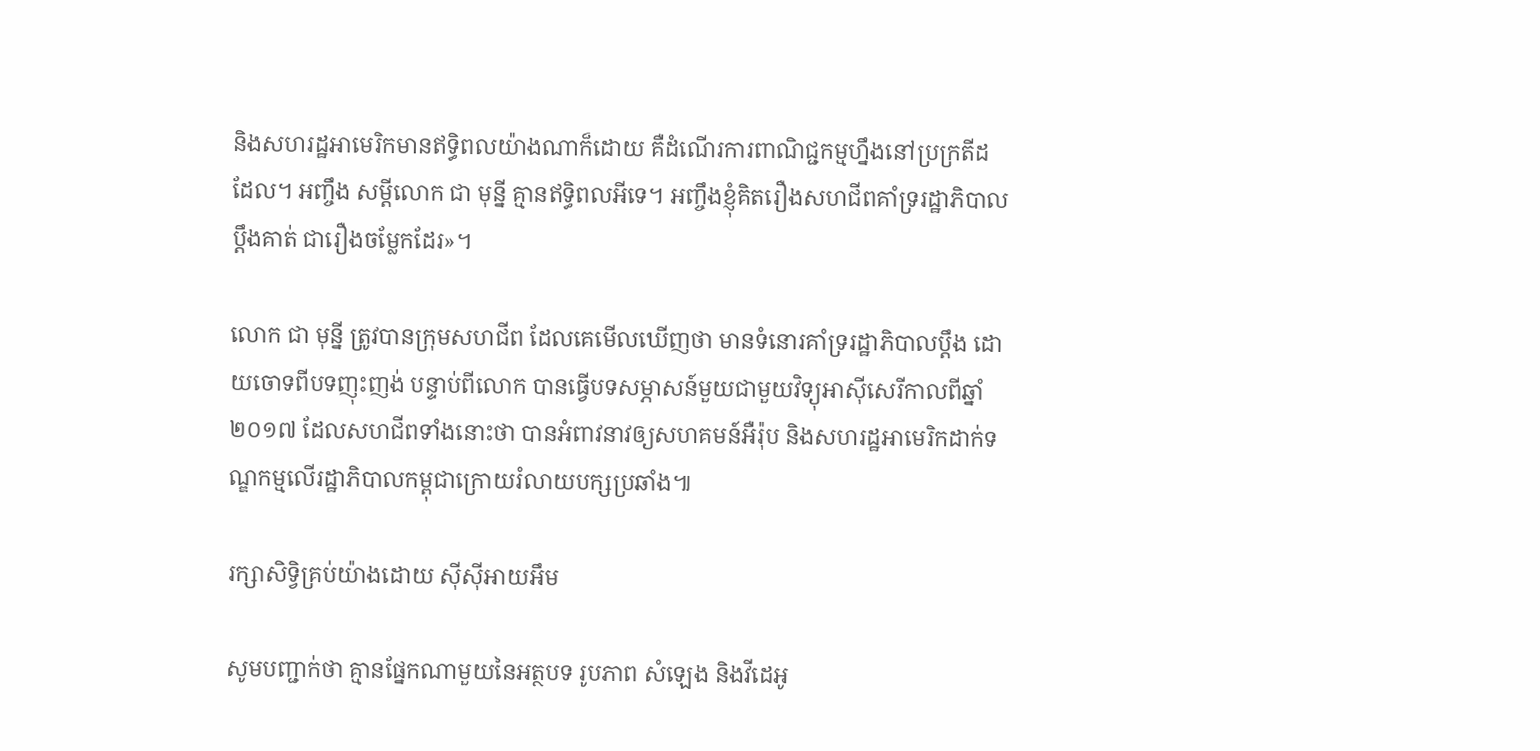និងសហរដ្ឋអាមេរិកមានឥទ្ធិពលយ៉ាងណាក៏ដោយ គឺដំណើរការពាណិជ្ជកម្មហ្នឹងនៅប្រក្រតីដដែល។ អញ្ចឹង សម្តីលោក ជា មុន្នី គ្មានឥទ្ធិពលអីទេ។ អញ្ចឹងខ្ញុំគិតរឿងសហជីពគាំទ្ររដ្ឋាភិបាលប្តឹងគាត់ ជារឿងចម្លែកដែរ»។

លោក ជា មុន្នី ត្រូវបានក្រុមសហជីព ដែលគេមើលឃើញថា មានទំនោរគាំទ្ររដ្ឋាភិបាលប្តឹង ដោយចោទពីបទញុះញង់ បន្ទាប់ពីលោក បានធ្វើបទសម្ភាសន៍មួយជាមួយវិទ្យុអាស៊ីសេរីកាលពីឆ្នាំ២០១៧ ដែលសហជីពទាំងនោះថា បានអំពាវនាវឲ្យសហគមន៍អឺរ៉ុប និងសហរដ្ឋអាមេរិកដាក់ទណ្ឌកម្មលើរដ្ឋាភិបាលកម្ពុជាក្រោយរំលាយបក្សប្រឆាំង៕

រក្សាសិទ្វិគ្រប់យ៉ាងដោយ ស៊ីស៊ីអាយអឹម

សូមបញ្ជាក់ថា គ្មានផ្នែកណាមួយនៃអត្ថបទ រូបភាព សំឡេង និងវីដេអូ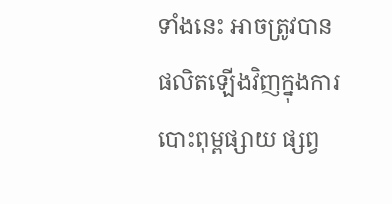ទាំងនេះ អាចត្រូវបានផលិតឡើងវិញក្នុងការបោះពុម្ពផ្សាយ ផ្សព្វ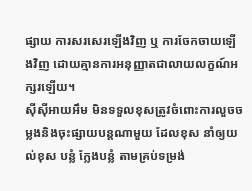ផ្សាយ ការសរសេរឡើងវិញ ឬ ការចែកចាយឡើងវិញ ដោយគ្មានការអនុញ្ញាតជាលាយលក្ខណ៍អក្សរឡើយ។
ស៊ីស៊ីអាយអឹម មិនទទួលខុសត្រូវចំពោះការលួចចម្លងនិងចុះផ្សាយបន្តណាមួយ ដែលខុស នាំឲ្យយល់ខុស បន្លំ ក្លែងបន្លំ តាមគ្រប់ទម្រង់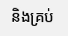និងគ្រប់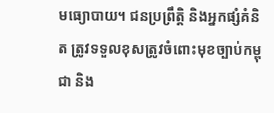មធ្យោបាយ។ ជនប្រព្រឹត្តិ និងអ្នកផ្សំគំនិត ត្រូវទទួលខុសត្រូវចំពោះមុខច្បាប់កម្ពុជា និង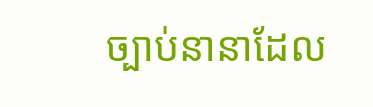ច្បាប់នានាដែល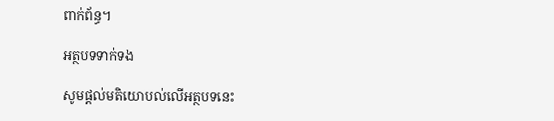ពាក់ព័ន្ធ។

អត្ថបទទាក់ទង

សូមផ្ដល់មតិយោបល់លើអត្ថបទនេះ